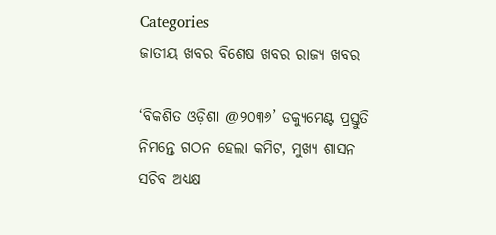Categories
ଜାତୀୟ ଖବର ବିଶେଷ ଖବର ରାଜ୍ୟ ଖବର

‘ବିକଶିତ ଓଡ଼ିଶା @୨୦୩୬’ ଡକ୍ୟୁମେଣ୍ଟ ପ୍ରସ୍ତୁତି ନିମନ୍ତେ ଗଠନ ହେଲା କମିଟ, ମୁଖ୍ୟ ଶାସନ ସଚିବ ଅଧ୍ୟକ୍ଷ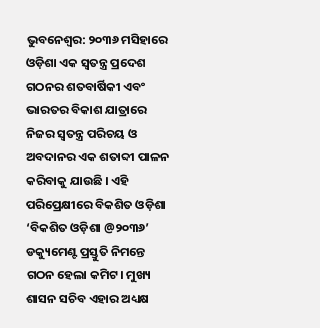ଭୁବନେଶ୍ବର: ୨୦୩୬ ମସିହାରେ ଓଡ଼ିଶା ଏକ ସ୍ୱତନ୍ତ୍ର ପ୍ରଦେଶ ଗଠନର ଶତବାର୍ଷିକୀ ଏବଂ ଭାରତର ବିକାଶ ଯାତ୍ରାରେ ନିଜର ସ୍ୱତନ୍ତ୍ର ପରିଚୟ ଓ ଅବଦାନର ଏକ ଶତାବ୍ଦୀ ପାଳନ କରିବାକୁ ଯାଉଛି । ଏହି ପରିପ୍ରେକ୍ଷୀରେ ବିକଶିତ ଓଡ଼ିଶା ‘ବିକଶିତ ଓଡ଼ିଶା @୨୦୩୬’ ଡକ୍ୟୁମେଣ୍ଟ ପ୍ରସ୍ତୁତି ନିମନ୍ତେ ଗଠନ ହେଲା କମିଟ। ମୁଖ୍ୟ ଶାସନ ସଚିବ ଏହାର ଅଧ୍ୟକ୍ଷ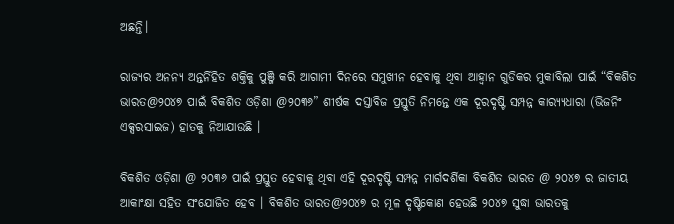ଅଛନ୍ତି।

ରାଜ୍ୟର ଅନନ୍ୟ ଅନ୍ତର୍ନିହିତ ଶକ୍ତିକୁ ପୁଞ୍ଜି କରି ଆଗାମୀ ଦିନରେ ସମୁଖୀନ ହେବାକୁ ଥିବା ଆହ୍ୱାନ ଗୁଡିକର ମୁକାବିଲା ପାଇଁ “ବିକଶିତ ଭାରତ@୨୦୪୭ ପାଇଁ ବିକଶିତ ଓଡ଼ିଶା @୨୦୩୬” ଶୀର୍ଷକ ଦସ୍ତାବିଜ ପ୍ରସ୍ତୁତି ନିମନ୍ତେ ଏକ ଦୂରଦୃଷ୍ଟି ସମ୍ପନ୍ନ କାର‌୍ୟ୍ୟଧାରା (ଭିଜନିଂ ଏକ୍ସରସାଇଜ) ହାତକୁ ନିଆଯାଉଛି ।

ବିକଶିତ ଓଡ଼ିଶା @ ୨୦୩୬ ପାଇଁ ପ୍ରସ୍ତୁତ ହେବାକୁ ଥିବା ଏହି ଦୂରଦୃଷ୍ଟି ସମ୍ପନ୍ନ ମାର୍ଗଦର୍ଶିକା ବିକଶିତ ଭାରତ @ ୨୦୪୭ ର ଜାତୀୟ ଆକାଂକ୍ଷା ସହିତ ସଂଯୋଜିତ ହେବ । ବିକଶିତ ଭାରତ@୨୦୪୭ ର ମୂଳ ଦୃଷ୍ଟିକୋଣ ହେଉଛି ୨୦୪୭ ସୁଦ୍ଧା ଭାରତକୁ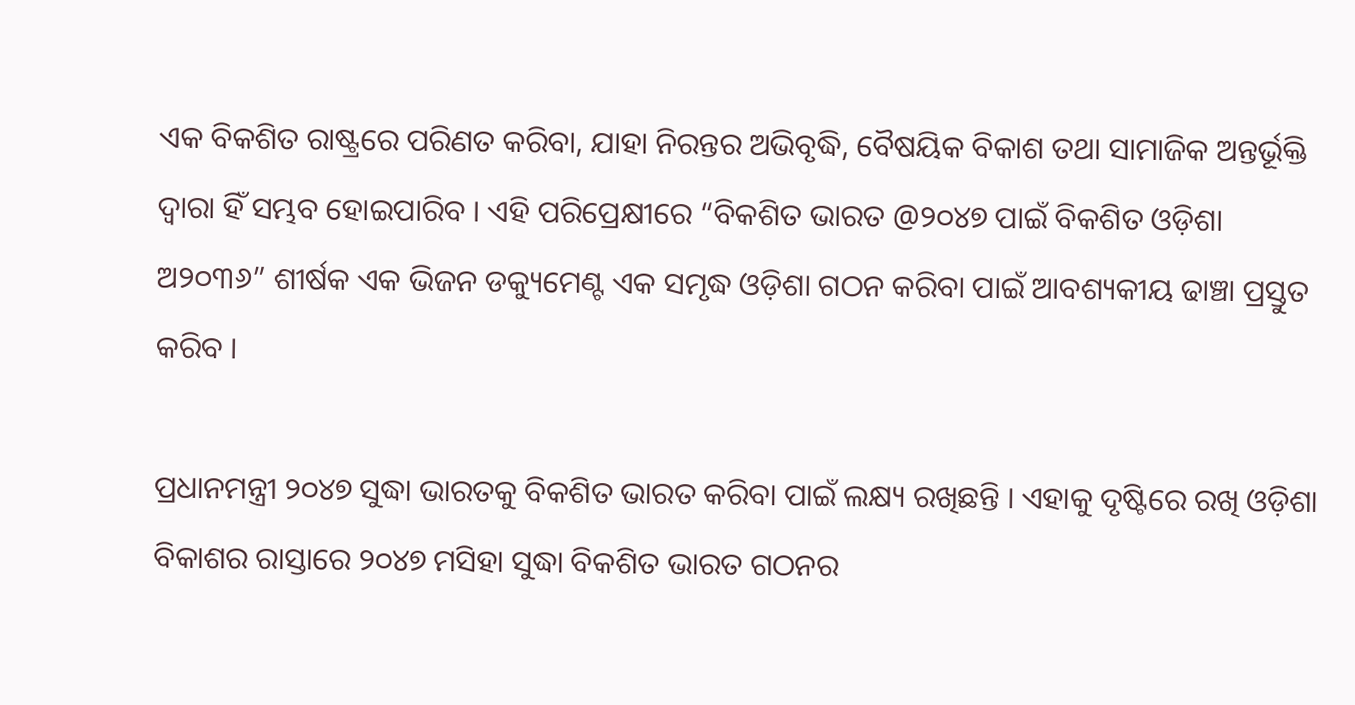ଏକ ବିକଶିତ ରାଷ୍ଟ୍ରରେ ପରିଣତ କରିବା, ଯାହା ନିରନ୍ତର ଅଭିବୃଦ୍ଧି, ବୈଷୟିକ ବିକାଶ ତଥା ସାମାଜିକ ଅନ୍ତର୍ଭୂକ୍ତି ଦ୍ୱାରା ହିଁ ସମ୍ଭବ ହୋଇପାରିବ । ଏହି ପରିପ୍ରେକ୍ଷୀରେ “ବିକଶିତ ଭାରତ @୨୦୪୭ ପାଇଁ ବିକଶିତ ଓଡ଼ିଶା ଅ୨୦୩୬” ଶୀର୍ଷକ ଏକ ଭିଜନ ଡକ୍ୟୁମେଣ୍ଟ ଏକ ସମୃଦ୍ଧ ଓଡ଼ିଶା ଗଠନ କରିବା ପାଇଁ ଆବଶ୍ୟକୀୟ ଢାଞ୍ଚା ପ୍ରସ୍ତୁତ କରିବ ।

ପ୍ରଧାନମନ୍ତ୍ରୀ ୨୦୪୭ ସୁଦ୍ଧା ଭାରତକୁ ବିକଶିତ ଭାରତ କରିବା ପାଇଁ ଲକ୍ଷ୍ୟ ରଖିଛନ୍ତି । ଏହାକୁ ଦୃଷ୍ଟିରେ ରଖି ଓଡ଼ିଶା ବିକାଶର ରାସ୍ତାରେ ୨୦୪୭ ମସିହା ସୁଦ୍ଧା ବିକଶିତ ଭାରତ ଗଠନର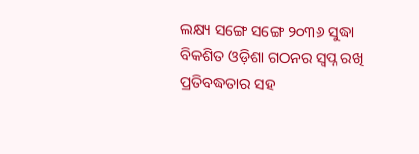ଲକ୍ଷ୍ୟ ସଙ୍ଗେ ସଙ୍ଗେ ୨୦୩୬ ସୁଦ୍ଧା ବିକଶିତ ଓଡ଼ିଶା ଗଠନର ସ୍ୱପ୍ନ ରଖି ପ୍ରତିବଦ୍ଧତାର ସହ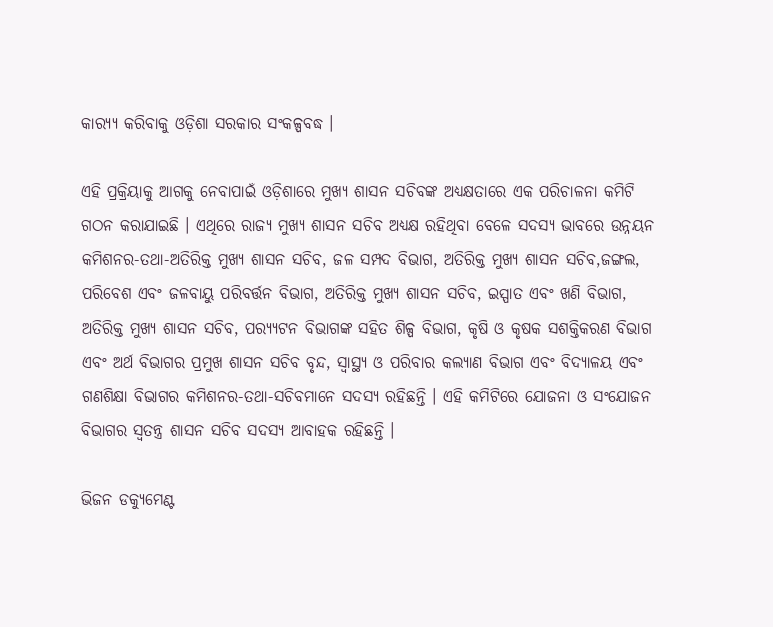କାର‌୍ୟ୍ୟ କରିବାକୁ ଓଡ଼ିଶା ସରକାର ସଂକଳ୍ପବଦ୍ଧ ।

ଏହି ପ୍ରକ୍ରିୟାକୁ ଆଗକୁ ନେବାପାଇଁ ଓଡ଼ିଶାରେ ମୁଖ୍ୟ ଶାସନ ସଚିବଙ୍କ ଅଧ୍ୟକ୍ଷତାରେ ଏକ ପରିଚାଳନା କମିଟି ଗଠନ କରାଯାଇଛି । ଏଥିରେ ରାଜ୍ୟ ମୁଖ୍ୟ ଶାସନ ସଚିବ ଅଧ୍ୟକ୍ଷ ରହିଥିବା ବେଳେ ସଦସ୍ୟ ଭାବରେ ଉନ୍ନୟନ କମିଶନର-ତଥା-ଅତିରିକ୍ତ ମୁଖ୍ୟ ଶାସନ ସଚିବ, ଜଳ ସମ୍ପଦ ବିଭାଗ, ଅତିରିକ୍ତ ମୁଖ୍ୟ ଶାସନ ସଚିବ,ଜଙ୍ଗଲ, ପରିବେଶ ଏବଂ ଜଳବାୟୁ ପରିବର୍ତ୍ତନ ବିଭାଗ, ଅତିରିକ୍ତ ମୁଖ୍ୟ ଶାସନ ସଚିବ, ଇସ୍ପାତ ଏବଂ ଖଣି ବିଭାଗ, ଅତିରିକ୍ତ ମୁଖ୍ୟ ଶାସନ ସଚିବ, ପର‌୍ୟ୍ୟଟନ ବିଭାଗଙ୍କ ସହିତ ଶିଳ୍ପ ବିଭାଗ, କୃଷି ଓ କୃଷକ ସଶକ୍ତିକରଣ ବିଭାଗ ଏବଂ ଅର୍ଥ ବିଭାଗର ପ୍ରମୁଖ ଶାସନ ସଚିବ ବୃନ୍ଦ, ସ୍ୱାସ୍ଥ୍ୟ ଓ ପରିବାର କଲ୍ୟାଣ ବିଭାଗ ଏବଂ ବିଦ୍ୟାଳୟ ଏବଂ ଗଣଶିକ୍ଷା ବିଭାଗର କମିଶନର-ତଥା-ସଚିବମାନେ ସଦସ୍ୟ ରହିଛନ୍ତି । ଏହି କମିଟିରେ ଯୋଜନା ଓ ସଂଯୋଜନ ବିଭାଗର ସ୍ଵତନ୍ତ୍ର ଶାସନ ସଚିବ ସଦସ୍ୟ ଆବାହକ ରହିଛନ୍ତି ।

ଭିଜନ ଡକ୍ୟୁମେଣ୍ଟ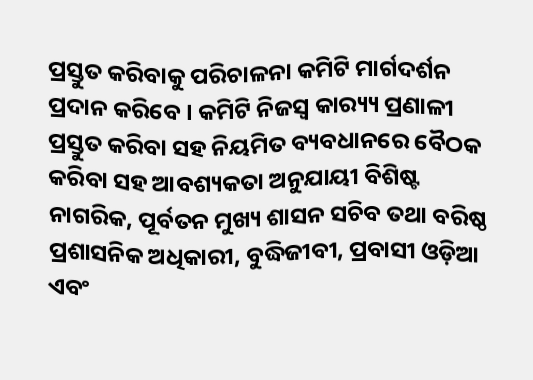ପ୍ରସ୍ତୁତ କରିବାକୁ ପରିଚାଳନା କମିଟି ମାର୍ଗଦର୍ଶନ ପ୍ରଦାନ କରିବେ । କମିଟି ନିଜସ୍ୱ କାର‌୍ୟ୍ୟ ପ୍ରଣାଳୀ ପ୍ରସ୍ତୁତ କରିବା ସହ ନିୟମିତ ବ୍ୟବଧାନରେ ବୈଠକ କରିବା ସହ ଆବଶ୍ୟକତା ଅନୁଯାୟୀ ବିଶିଷ୍ଟ ନାଗରିକ, ପୂର୍ବତନ ମୁଖ୍ୟ ଶାସନ ସଚିବ ତଥା ବରିଷ୍ଠ ପ୍ରଶାସନିକ ଅଧିକାରୀ, ବୁଦ୍ଧିଜୀବୀ, ପ୍ରବାସୀ ଓଡ଼ିଆ ଏବଂ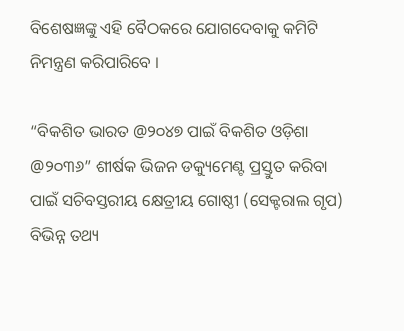ବିଶେଷଜ୍ଞଙ୍କୁ ଏହି ବୈଠକରେ ଯୋଗଦେବାକୁ କମିଟି ନିମନ୍ତ୍ରଣ କରିପାରିବେ ।

“ବିକଶିତ ଭାରତ @୨୦୪୭ ପାଇଁ ବିକଶିତ ଓଡ଼ିଶା @୨୦୩୬” ଶୀର୍ଷକ ଭିଜନ ଡକ୍ୟୁମେଣ୍ଟ ପ୍ରସ୍ତୁତ କରିବା ପାଇଁ ସଚିବସ୍ତରୀୟ କ୍ଷେତ୍ରୀୟ ଗୋଷ୍ଠୀ (ସେକ୍ଟରାଲ ଗୃପ) ବିଭିନ୍ନ ତଥ୍ୟ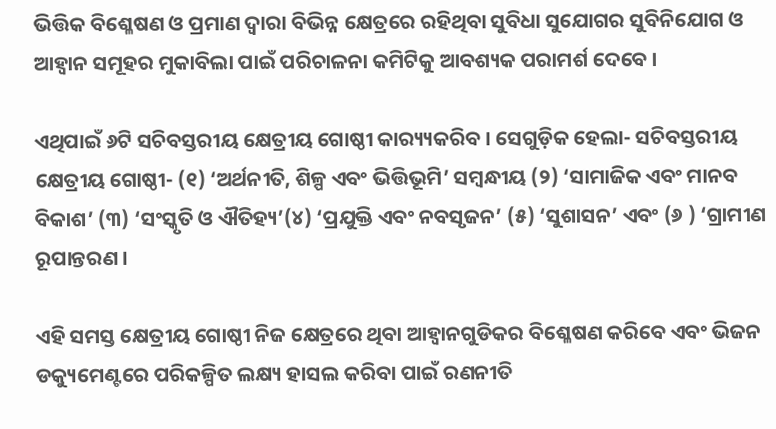ଭିତ୍ତିକ ବିଶ୍ଳେଷଣ ଓ ପ୍ରମାଣ ଦ୍ବାରା ବିଭିନ୍ନ କ୍ଷେତ୍ରରେ ରହିଥିବା ସୁବିଧା ସୁଯୋଗର ସୁବିନିଯୋଗ ଓ ଆହ୍ୱାନ ସମୂହର ମୁକାବିଲା ପାଇଁ ପରିଚାଳନା କମିଟିକୁ ଆବଶ୍ୟକ ପରାମର୍ଶ ଦେବେ ।

ଏଥିପାଇଁ ୬ଟି ସଚିବସ୍ତରୀୟ କ୍ଷେତ୍ରୀୟ ଗୋଷ୍ଠୀ କାର‌୍ୟ୍ୟକରିବ । ସେଗୁଡ଼ିକ ହେଲା- ସଚିବସ୍ତରୀୟ କ୍ଷେତ୍ରୀୟ ଗୋଷ୍ଠୀ- (୧) ‘ଅର୍ଥନୀତି, ଶିଳ୍ପ ଏବଂ ଭିତ୍ତିଭୂମି’ ସମ୍ବନ୍ଧୀୟ (୨) ‘ସାମାଜିକ ଏବଂ ମାନବ ବିକାଶ’ (୩) ‘ସଂସ୍କୃତି ଓ ଐତିହ୍ୟ’(୪) ‘ପ୍ରଯୁକ୍ତି ଏବଂ ନବସୃଜନ’ (୫) ‘ସୁଶାସନ’ ଏବଂ (୬ ) ‘ଗ୍ରାମୀଣ ରୂପାନ୍ତରଣ ।

ଏହି ସମସ୍ତ କ୍ଷେତ୍ରୀୟ ଗୋଷ୍ଠୀ ନିଜ କ୍ଷେତ୍ରରେ ଥିବା ଆହ୍ୱାନଗୁଡିକର ବିଶ୍ଳେଷଣ କରିବେ ଏବଂ ଭିଜନ ଡକ୍ୟୁମେଣ୍ଟରେ ପରିକଳ୍ପିତ ଲକ୍ଷ୍ୟ ହାସଲ କରିବା ପାଇଁ ରଣନୀତି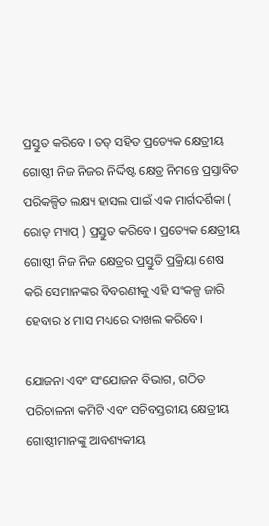ପ୍ରସ୍ତୁତ କରିବେ । ତତ୍ ସହିତ ପ୍ରତ୍ୟେକ କ୍ଷେତ୍ରୀୟ ଗୋଷ୍ଠୀ ନିଜ ନିଜର ନିର୍ଦ୍ଦିଷ୍ଟ କ୍ଷେତ୍ର ନିମନ୍ତେ ପ୍ରସ୍ତାବିତ ପରିକଳ୍ପିତ ଲକ୍ଷ୍ୟ ହାସଲ ପାଇଁ ଏକ ମାର୍ଗଦର୍ଶିକା ( ରୋଡ୍ ମ୍ୟାପ୍ ) ପ୍ରସ୍ତୁତ କରିବେ। ପ୍ରତ୍ୟେକ କ୍ଷେତ୍ରୀୟ ଗୋଷ୍ଠୀ ନିଜ ନିଜ କ୍ଷେତ୍ରର ପ୍ରସ୍ତୁତି ପ୍ରକ୍ରିୟା ଶେଷ କରି ସେମାନଙ୍କର ବିବରଣୀକୁ ଏହି ସଂକଳ୍ପ ଜାରି ହେବାର ୪ ମାସ ମଧ୍ୟରେ ଦାଖଲ କରିବେ।

ଯୋଜନା ଏବଂ ସଂଯୋଜନ ବିଭାଗ, ଗଠିତ ପରିଚାଳନା କମିଟି ଏବଂ ସଚିବସ୍ତରୀୟ କ୍ଷେତ୍ରୀୟ ଗୋଷ୍ଠୀମାନଙ୍କୁ ଆବଶ୍ୟକୀୟ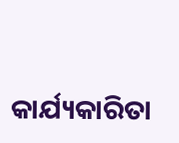କାର୍ଯ୍ୟକାରିତା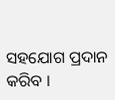ସହଯୋଗ ପ୍ରଦାନ କରିବ ।